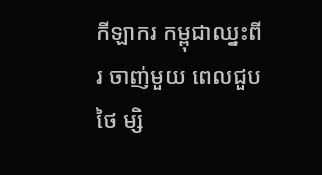កីឡាករ កម្ពុជាឈ្នះពីរ ចាញ់មួយ ពេលជួបថៃ ម្សិ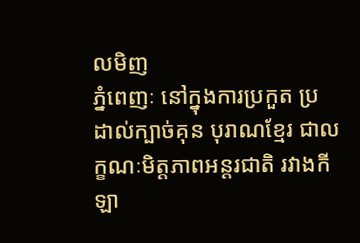លមិញ
ភ្នំពេញៈ នៅក្នុងការប្រកួត ប្រដាល់ក្បាច់គុន បុរាណខ្មែរ ជាលក្ខណៈមិត្តភាពអន្ដរជាតិ រវាងកីឡា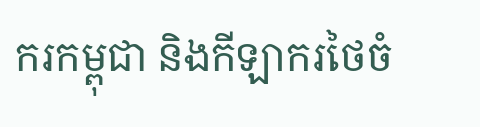ករកម្ពុជា និងកីឡាករថៃចំ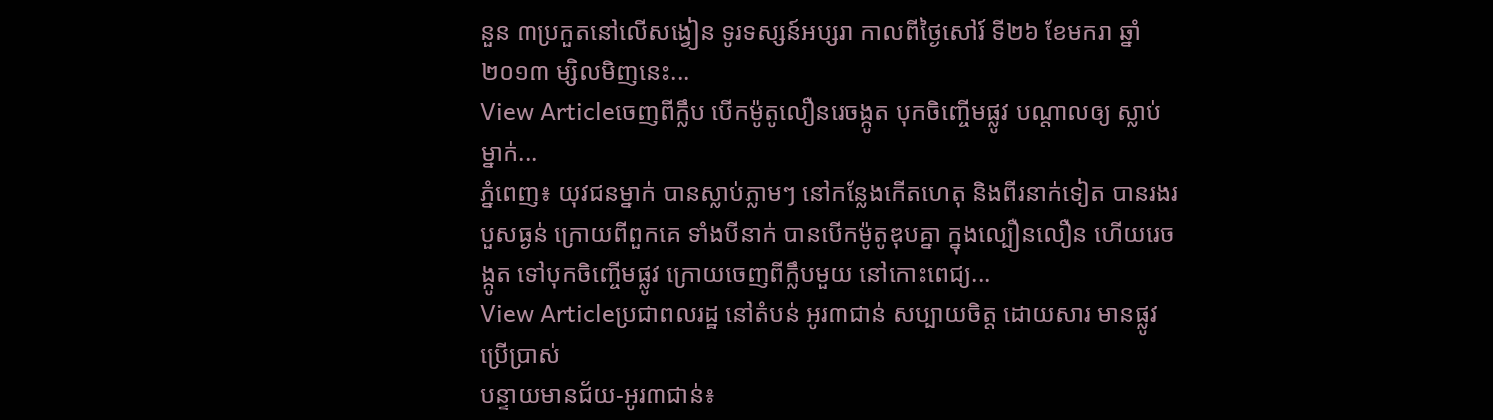នួន ៣ប្រកួតនៅលើសង្វៀន ទូរទស្សន៍អប្សរា កាលពីថ្ងៃសៅរ៍ ទី២៦ ខែមករា ឆ្នាំ២០១៣ ម្សិលមិញនេះ...
View Articleចេញពីក្លឹប បើកម៉ូតូលឿនរេចង្កូត បុកចិញ្ចើមផ្លូវ បណ្តាលឲ្យ ស្លាប់ម្នាក់...
ភ្នំពេញ៖ យុវជនម្នាក់ បានស្លាប់ភ្លាមៗ នៅកន្លែងកើតហេតុ និងពីរនាក់ទៀត បានរងរបួសធ្ងន់ ក្រោយពីពួកគេ ទាំងបីនាក់ បានបើកម៉ូតូឌុបគ្នា ក្នុងល្បឿនលឿន ហើយរេចង្កូត ទៅបុកចិញ្ចើមផ្លូវ ក្រោយចេញពីក្លឹបមួយ នៅកោះពេជ្យ...
View Articleប្រជាពលរដ្ឋ នៅតំបន់ អូរ៣ជាន់ សប្បាយចិត្ត ដោយសារ មានផ្លូវ ប្រើប្រាស់
បន្ទាយមានជ័យ-អូរ៣ជាន់៖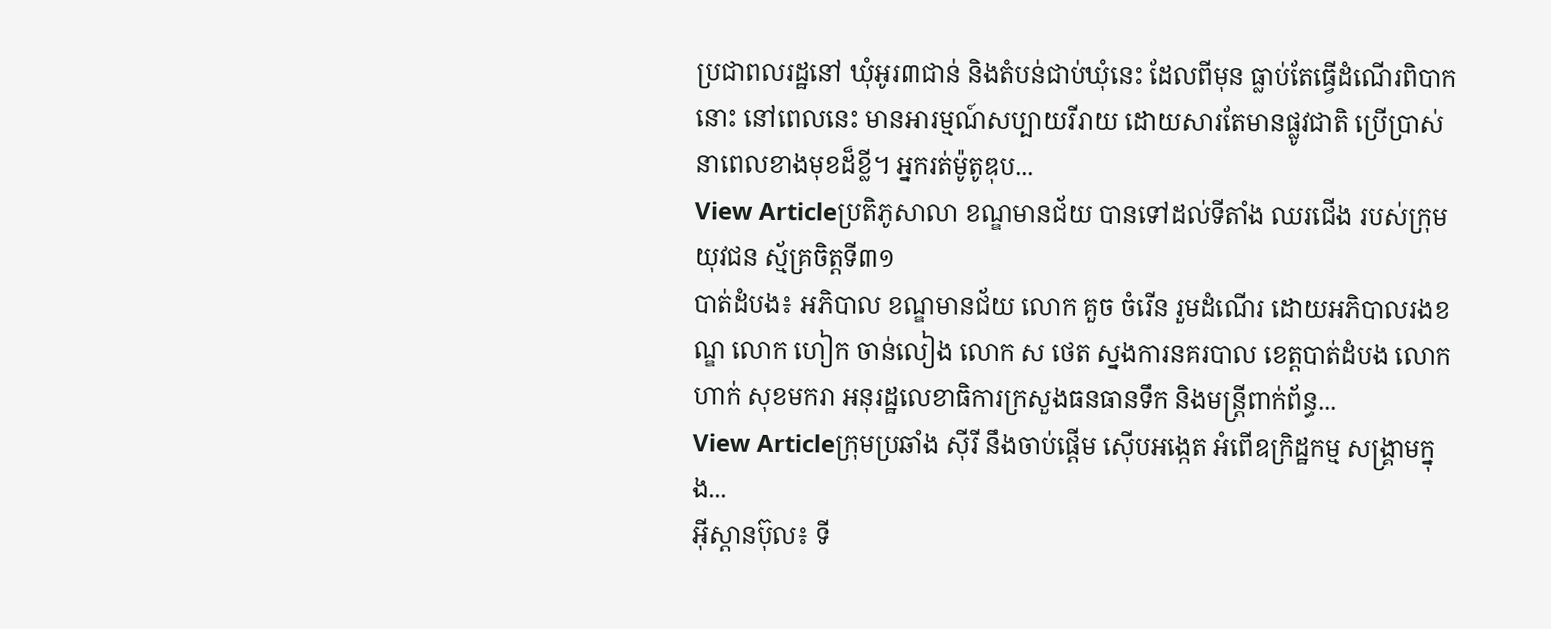ប្រជាពលរដ្ឋនៅ ឃុំអូរ៣ជាន់ និងតំបន់ជាប់ឃុំនេះ ដែលពីមុន ធ្លាប់តែធ្វើដំណើរពិបាកនោះ នៅពេលនេះ មានអារម្មណ៍សប្បាយរីរាយ ដោយសារតែមានផ្លូវជាតិ ប្រើប្រាស់នាពេលខាងមុខដ៏ខ្លី។ អ្នករត់ម៉ូតូឌុប...
View Articleប្រតិភូសាលា ខណ្ឌមានជ័យ បានទៅដល់ទីតាំង ឈរជើង របស់ក្រុមយុវជន ស្ម័គ្រចិត្តទី៣១
បាត់ដំបង៖ អភិបាល ខណ្ឌមានជ័យ លោក គួច ចំរើន រួមដំណើរ ដោយអភិបាលរងខណ្ឌ លោក ហៀក ចាន់លៀង លោក ស ថេត ស្នងការនគរបាល ខេត្តបាត់ដំបង លោក ហាក់ សុខមករា អនុរដ្ឋលេខាធិការក្រសួងធនធានទឹក និងមន្រ្តីពាក់ព័ន្ធ...
View Articleក្រុមប្រឆាំង ស៊ីរី នឹងចាប់ផ្តើម ស៊ើបអង្កេត អំពើឧក្រិដ្ឋកម្ម សង្រ្គាមក្នុង...
អ៊ីស្តានប៊ុល៖ ទី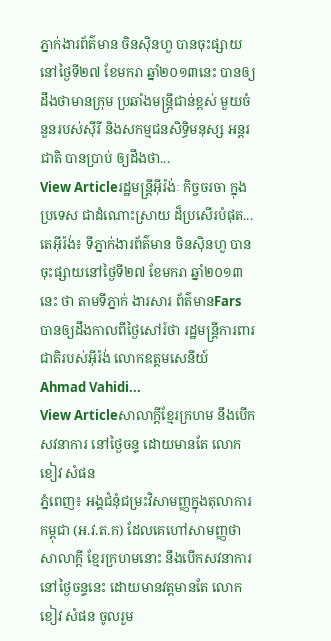ភ្នាក់ងារព័ត៌មាន ចិនស៊ិនហួ បានចុះផ្សាយនៅថ្ងៃទី២៧ ខែមករា ឆ្នាំ២០១៣នេះ បានឲ្យដឹងថាមានក្រុម ប្រឆាំងមន្ត្រីជាន់ខ្ពស់ មួយចំនួនរបស់ស៊ីរី និងសកម្មជនសិទិ្ធមនុស្ស អន្តរជាតិ បានប្រាប់ ឲ្យដឹងថា...
View Articleរដ្ឋមន្ត្រីអ៊ីរ៉ង់ៈ កិច្ចចរចា ក្នុងប្រទេស ជាដំណោះស្រាយ ដ៏ប្រសើរបំផុត...
តេអ៊ីរ៉ង់៖ ទីភ្នាក់ងារព័ត៌មាន ចិនស៊ិនហួ បានចុះផ្សាយនៅថ្ងៃទី២៧ ខែមករា ឆ្នាំ២០១៣នេះ ថា តាមទីភ្នាក់ ងារសារ ព័ត៌មានFars បានឲ្យដឹងកាលពីថ្ងៃសៅរ៍ថា រដ្ឋមន្ត្រីការពារជាតិរបស់អ៊ីរ៉ង់ លោកឧត្តមសេនីយ៍ Ahmad Vahidi...
View Articleសាលាក្តីខ្មែរក្រហម នឹងបើក សវនាការ នៅថ្ងៃចន្ទ ដោយមានតែ លោក ខៀវ សំផន
ភ្នំពេញ៖ អង្គជំនុំជម្រះវិសាមញ្ញក្នុងតុលាការកម្ពុជា (អ.វ.ត.ក) ដែលគេហៅសាមញ្ញថា សាលាក្តី ខ្មែរក្រហមនោះ នឹងបើកសវនាការ នៅថ្ងៃចន្ទនេះ ដោយមានវត្តមានតែ លោកខៀវ សំផន ចូលរួម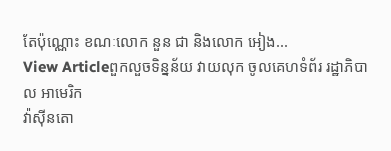តែប៉ុណ្ណោះ ខណៈលោក នួន ជា និងលោក អៀង...
View Articleពួកលួចទិន្នន័យ វាយលុក ចូលគេហទំព័រ រដ្ឋាភិបាល អាមេរិក
វ៉ាស៊ីនតោ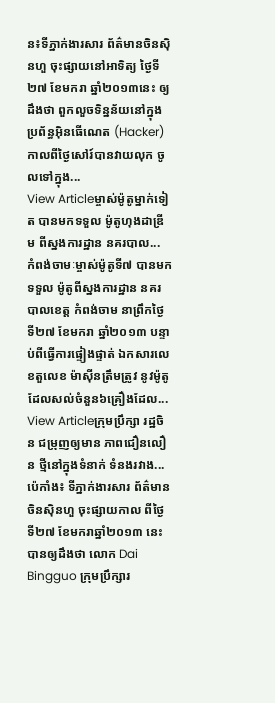ន៖ទីភ្នាក់ងារសារ ព័ត៌មានចិនស៊ិនហួ ចុះផ្សាយនៅអាទិត្យ ថ្ងៃទី២៧ ខែមករា ឆ្នាំ២០១៣នេះ ឲ្យដឹងថា ពួកលួចទិន្នន័យនៅក្នុងប្រព័ន្ធអ៊ិនធើណេត (Hacker) កាលពីថ្ងៃសៅរ៍បានវាយលុក ចូលទៅក្នុង...
View Articleម្ចាស់ម៉ូតូម្នាក់ទៀត បានមកទទួល ម៉ូតូហុងដាឌ្រីម ពីស្នងការដ្ឋាន នគរបាល...
កំពង់ចាមៈម្ចាស់ម៉ូតូទី៧ បានមកទទួល ម៉ូតូពីស្នងការដ្ឋាន នគរបាលខេត្ត កំពង់ចាម នាព្រឹកថ្ងៃទី២៧ ខែមករា ឆ្នាំ២០១៣ បន្ទាប់ពីធ្វើការផ្ទៀងផ្ទាត់ ឯកសារលេខតួលេខ ម៉ាស៊ីនត្រឹមត្រូវ នូវម៉ូតូដែលសល់ចំនួន៦គ្រឿងដែល...
View Articleក្រុមប្រឹក្សា រដ្ឋចិន ជម្រុញឲ្យមាន ភាពជឿនលឿន ថ្មីនៅក្នុងទំនាក់ ទំនងរវាង...
ប៉េកាំង៖ ទីភ្នាក់ងារសារ ព័ត៌មានចិនស៊ិនហួ ចុះផ្សាយកាល ពីថ្ងៃទី២៧ ខែមករាឆ្នាំ២០១៣ នេះ បានឲ្យដឹងថា លោក Dai Bingguo ក្រុមប្រឹក្សារ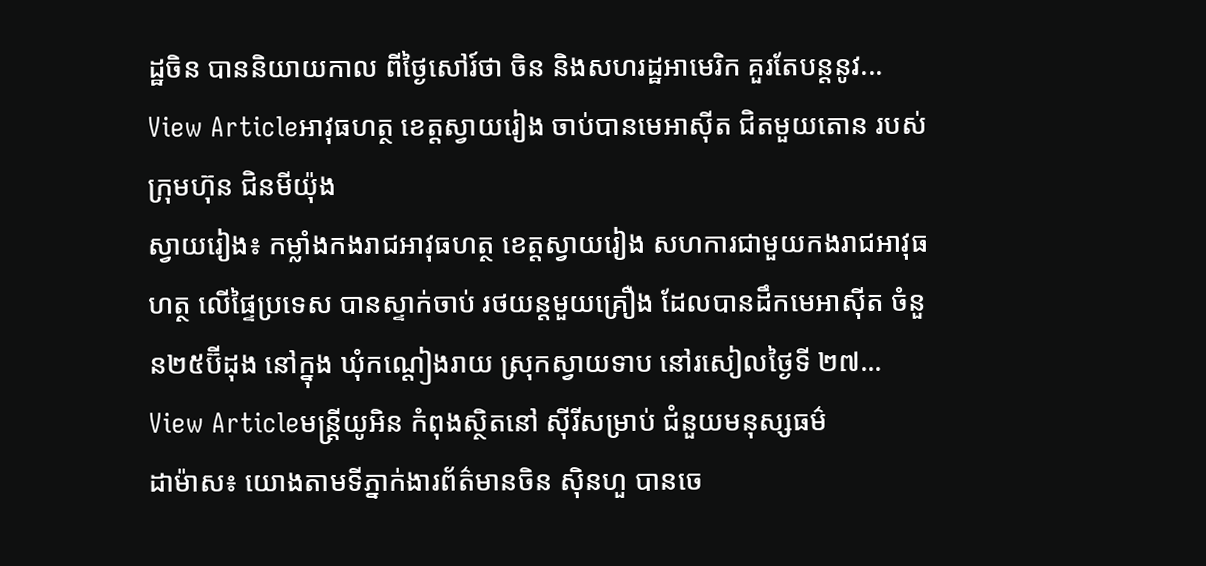ដ្ឋចិន បាននិយាយកាល ពីថ្ងៃសៅរ៍ថា ចិន និងសហរដ្ឋអាមេរិក គួរតែបន្តនូវ...
View Articleអាវុធហត្ថ ខេត្តស្វាយរៀង ចាប់បានមេអាស៊ីត ជិតមួយតោន របស់ក្រុមហ៊ុន ជិនមីយ៉ុង
ស្វាយរៀង៖ កម្លាំងកងរាជអាវុធហត្ថ ខេត្តស្វាយរៀង សហការជាមួយកងរាជអាវុធហត្ថ លើផ្ទៃប្រទេស បានស្ទាក់ចាប់ រថយន្តមួយគ្រឿង ដែលបានដឹកមេអាស៊ីត ចំនួន២៥ប៊ីដុង នៅក្នុង ឃុំកណ្ដៀងរាយ ស្រុកស្វាយទាប នៅរសៀលថ្ងៃទី ២៧...
View Articleមន្ត្រីយូអិន កំពុងស្ថិតនៅ ស៊ីរីសម្រាប់ ជំនួយមនុស្សធម៌
ដាម៉ាស៖ យោងតាមទីភ្នាក់ងារព័ត៌មានចិន ស៊ិនហួ បានចេ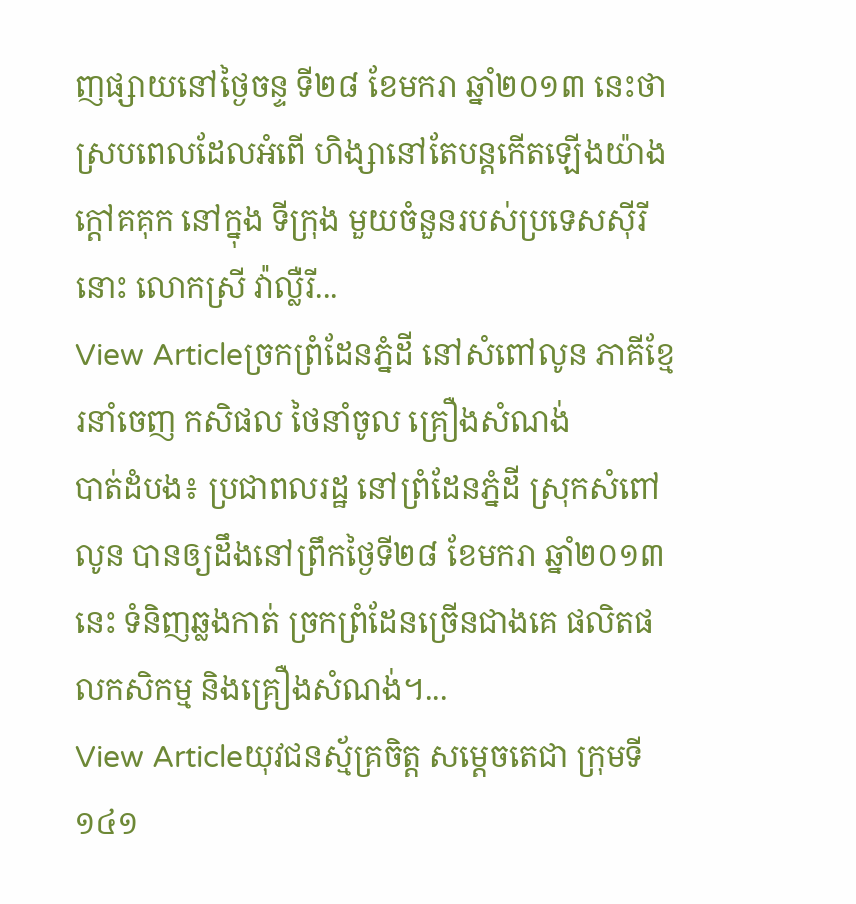ញផ្សាយនៅថ្ងៃចន្ទ ទី២៨ ខែមករា ឆ្នាំ២០១៣ នេះថា ស្របពេលដែលអំពើ ហិង្សានៅតែបន្តកើតឡើងយ៉ាងក្តៅគគុក នៅក្នុង ទីក្រុង មួយចំនួនរបស់ប្រទេសស៊ីរីនោះ លោកស្រី វ៉ាល្លឺរី...
View Articleច្រកព្រំដែនភ្នំដី នៅសំពៅលូន ភាគីខ្មែរនាំចេញ កសិផល ថៃនាំចូល គ្រឿងសំណង់
បាត់ដំបង៖ ប្រជាពលរដ្ឋ នៅព្រំដែនភ្នំដី ស្រុកសំពៅលូន បានឲ្យដឹងនៅព្រឹកថ្ងៃទី២៨ ខែមករា ឆ្នាំ២០១៣ នេះ ទំនិញឆ្លងកាត់ ច្រកព្រំដែនច្រើនជាងគេ ផលិតផលកសិកម្ម និងគ្រឿងសំណង់។...
View Articleយុវជនស្ម័គ្រចិត្ដ សម្ដេចតេជា ក្រុមទី១៤១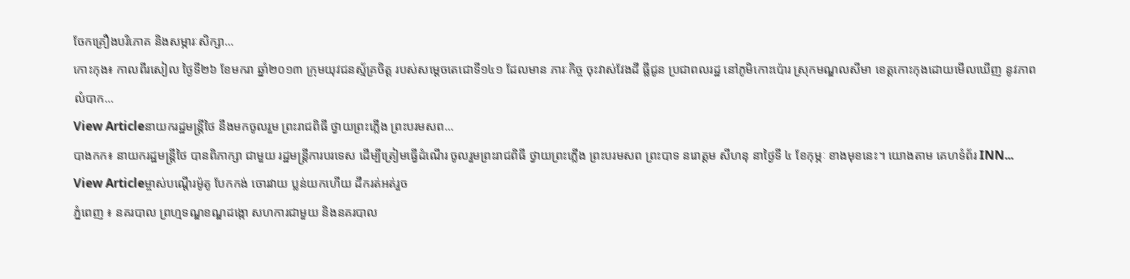ចែកគ្រឿងបរិភោគ និងសម្ភារៈសិក្សា...
កោះកុង៖ កាលពីរសៀល ថ្ងៃទី២៦ ខែមករា ឆ្នាំ២០១៣ ក្រុមយុវជនស្ម័គ្រចិត្ដ របស់សម្ដេចតេជោទី១៤១ ដែលមាន ភារៈកិច្ច ចុះវាស់វែងដី ធ្លីជូន ប្រជាពលរដ្ឋ នៅភូមិកោះប៉ោរ ស្រុកមណ្ឌលសីមា ខេត្ដកោះកុងដោយមើលឃើញ នូវភាពលំបាក...
View Articleនាយករដ្ឋមន្រ្តីថៃ នឹងមកចូលរួម ព្រះរាជពិធី ថ្វាយព្រះភ្លើង ព្រះបរមសព...
បាងកក៖ នាយករដ្ឋមន្រ្តីថៃ បានពិភាក្សា ជាមួយ រដ្ឋមន្រ្តីការបរទេស ដើម្បីត្រៀមធ្វើដំណើរ ចូលរួមព្រះរាជពិធី ថ្វាយព្រះភ្លើង ព្រះបរមសព ព្រះបាទ នរោត្តម សីហនុ នាថ្ងៃទី ៤ ខែកុម្ភៈ ខាងមុខនេះ។ យោងតាម គេហទំព័រ INN...
View Articleម្ចាស់បណ្តើរម៉ូតូ បែកកង់ ចោរវាយ ប្លន់យកហើយ ដឹករត់អត់រួច
ភ្នំពេញ ៖ នគរបាល ព្រហ្មទណ្ឌខណ្ឌដង្កោ សហការជាមួយ និងនគរបាល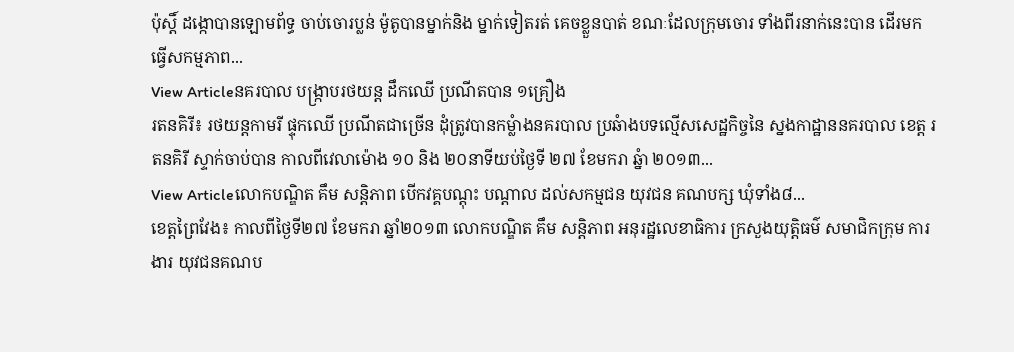ប៉ុស្តិ៍ ដង្កោបានឡោមព័ទ្ធ ចាប់ចោរប្លន់ ម៉ូតូបានម្នាក់និង ម្នាក់ទៀតរត់ គេចខ្លួនបាត់ ខណៈដែលក្រុមចោរ ទាំងពីរនាក់នេះបាន ដើរមកធ្វើសកម្មភាព...
View Articleនគរបាល បង្ក្រាបរថយន្ត ដឹកឈើ ប្រណីតបាន ១គ្រឿង
រតនគិរី៖ រថយន្តកាមរី ផ្ទុកឈើ ប្រណីតជាច្រើន ដុំត្រូវបានកម្លំាងនគរបាល ប្រឆំាងបទល្មើសសេដ្ឋកិច្ចនៃ ស្នងកាដ្ឋាននគរបាល ខេត្ត រតនគិរី ស្ទាក់ចាប់បាន កាលពីវេលាម៉ោង ១០ និង ២០នាទីយប់ថ្ងៃទី ២៧ ខែមករា ឆ្នំា ២០១៣...
View Articleលោកបណ្ឌិត គឹម សន្តិភាព បើកវគ្គបណ្តុះ បណ្តាល ដល់សកម្មជន យុវជន គណបក្ស ឃុំទាំង៨...
ខេត្តព្រៃវែង៖ កាលពីថ្ងៃទី២៧ ខែមករា ឆ្នាំ២០១៣ លោកបណ្ឌិត គឹម សន្តិភាព អនុរដ្ឋលេខាធិការ ក្រសួងយុត្តិធម៌ សមាជិកក្រុម ការងារ យុវជនគណប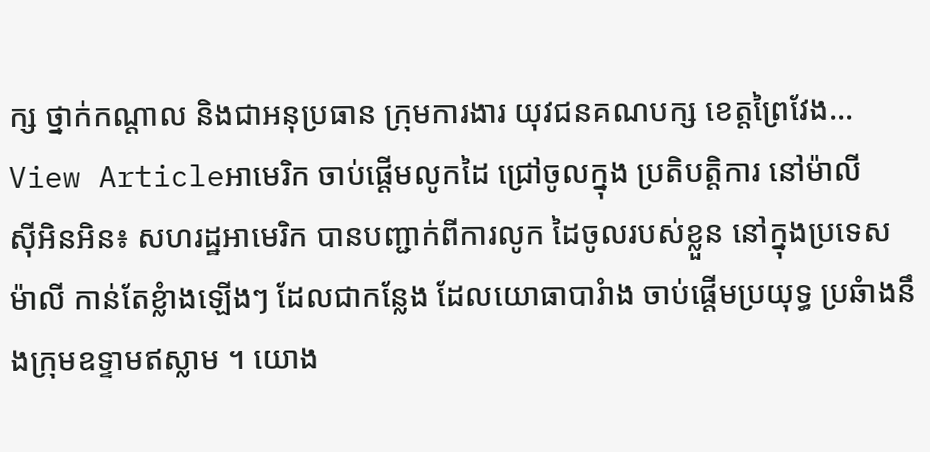ក្ស ថ្នាក់កណ្តាល និងជាអនុប្រធាន ក្រុមការងារ យុវជនគណបក្ស ខេត្តព្រៃវែង...
View Articleអាមេរិក ចាប់ផ្តើមលូកដៃ ជ្រៅចូលក្នុង ប្រតិបត្តិការ នៅម៉ាលី
ស៊ីអិនអិន៖ សហរដ្ឋអាមេរិក បានបញ្ជាក់ពីការលូក ដៃចូលរបស់ខ្លួន នៅក្នុងប្រទេស ម៉ាលី កាន់តែខ្លំាងឡើងៗ ដែលជាកន្លែង ដែលយោធាបារំាង ចាប់ផ្តើមប្រយុទ្ធ ប្រឆំាងនឹងកុ្រមឧទ្ទាមឥស្លាម ។ យោង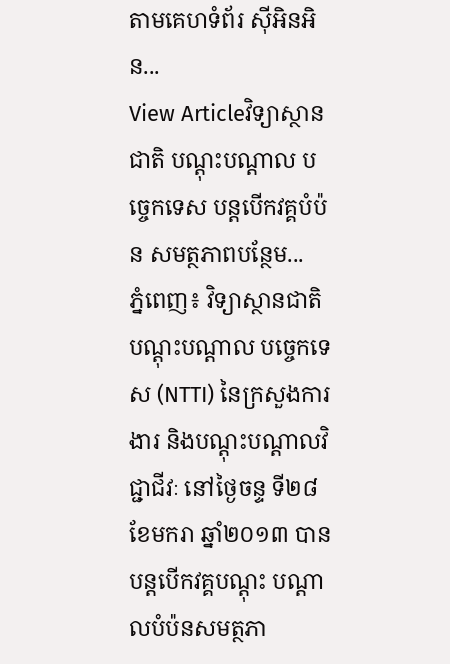តាមគេហទំព័រ ស៊ីអិនអិន...
View Articleវិទ្យាស្ថានជាតិ បណ្តុះបណ្តាល បច្ចេកទេស បន្តបើកវគ្គបំប៉ន សមត្ថភាពបន្ថែម...
ភ្នំពេញ៖ វិទ្យាស្ថានជាតិ បណ្តុះបណ្តាល បច្ចេកទេស (NTTI) នៃក្រសួងការងារ និងបណ្តុះបណ្តាលវិជ្ជាជីវៈ នៅថ្ងៃចន្ទ ទី២៨ ខែមករា ឆ្នាំ២០១៣ បានបន្តបើកវគ្គបណ្តុះ បណ្តាលបំប៉នសមត្ថភា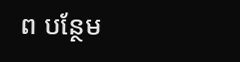ព បន្ថែម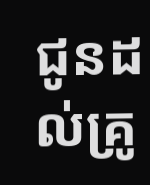ជូនដល់គ្រូ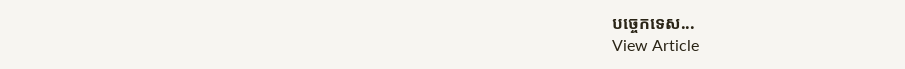បច្ចេកទេស...
View Article